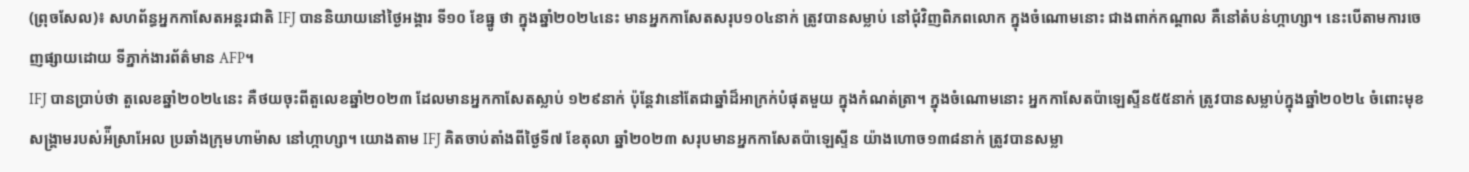(ព្រុចសែល)៖ សហព័ន្ធអ្នកកាសែតអន្តរជាតិ IFJ បាននិយាយនៅថ្ងៃអង្គារ ទី១០ ខែធ្នូ ថា ក្នុងឆ្នាំ២០២៤នេះ មានអ្នកកាសែតសរុប១០៤នាក់ ត្រូវបានសម្លាប់ នៅជុំវិញពិភពលោក ក្នុងចំណោមនោះ ជាងពាក់កណ្តាល គឺនៅតំបន់ហ្កាហ្សា។ នេះបើតាមការចេញផ្សាយដោយ ទីភ្នាក់ងារព័ត៌មាន AFP។
IFJ បានប្រាប់ថា តួលេខឆ្នាំ២០២៤នេះ គឺថយចុះពីតួលេខឆ្នាំ២០២៣ ដែលមានអ្នកកាសែតស្លាប់ ១២៩នាក់ ប៉ុន្តែវានៅតែជាឆ្នាំដ៏អាក្រក់បំផុតមួយ ក្នុងកំណត់ត្រា។ ក្នុងចំណោមនោះ អ្នកកាសែតប៉ាឡេស្ទីន៥៥នាក់ ត្រូវបានសម្លាប់ក្នុងឆ្នាំ២០២៤ ចំពោះមុខសង្រ្គាមរបស់អ៉ីស្រាអែល ប្រឆាំងក្រុមហាម៉ាស នៅហ្កាហ្សា។ យោងតាម IFJ គិតចាប់តាំងពីថ្ងៃទី៧ ខែតុលា ឆ្នាំ២០២៣ សរុបមានអ្នកកាសែតប៉ាឡេស្ទីន យ៉ាងហោច១៣៨នាក់ ត្រូវបានសម្លា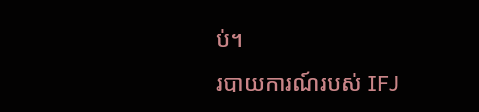ប់។
របាយការណ៍របស់ IFJ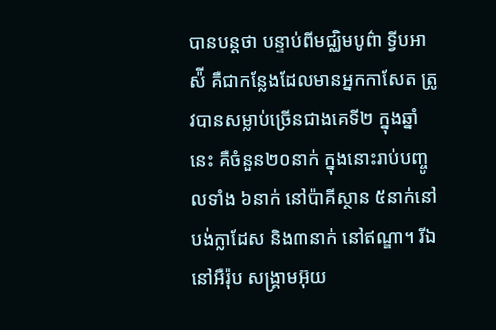បានបន្តថា បន្ទាប់ពីមជ្ឈិមបូព៌ា ទ្វីបអាស៉ី គឺជាកន្លែងដែលមានអ្នកកាសែត ត្រូវបានសម្លាប់ច្រើនជាងគេទី២ ក្នុងឆ្នាំនេះ គឺចំនួន២០នាក់ ក្នុងនោះរាប់បញ្ចូលទាំង ៦នាក់ នៅប៉ាគីស្ថាន ៥នាក់នៅបង់ក្លាដែស និង៣នាក់ នៅឥណ្ឌា។ រីឯនៅអឺរ៉ុប សង្រ្គាមអ៊ុយ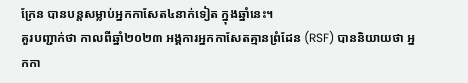ក្រែន បានបន្តសម្លាប់អ្នកកាសែត៤នាក់ទៀត ក្នុងឆ្នាំនេះ។
គួរបញ្ជាក់ថា កាលពីឆ្នាំ២០២៣ អង្គការអ្នកកាសែតគ្មានព្រំដែន (RSF) បាននិយាយថា អ្នកកា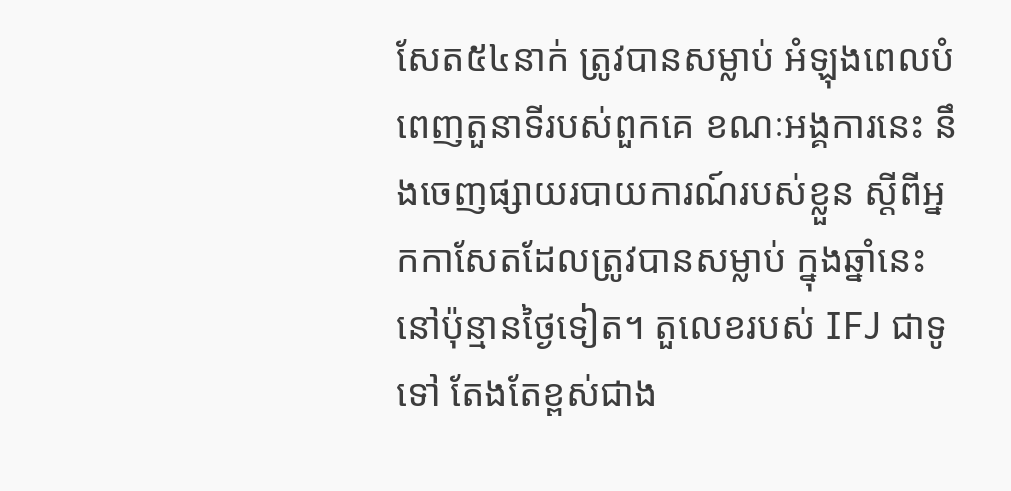សែត៥៤នាក់ ត្រូវបានសម្លាប់ អំឡុងពេលបំពេញតួនាទីរបស់ពួកគេ ខណៈអង្គការនេះ នឹងចេញផ្សាយរបាយការណ៍របស់ខ្លួន ស្តីពីអ្នកកាសែតដែលត្រូវបានសម្លាប់ ក្នុងឆ្នាំនេះ នៅប៉ុន្មានថ្ងៃទៀត។ តួលេខរបស់ IFJ ជាទូទៅ តែងតែខ្ពស់ជាង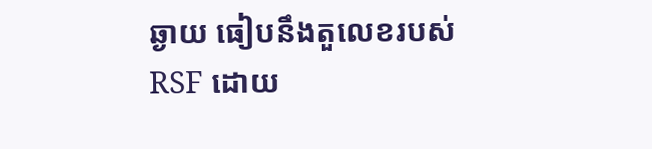ឆ្ងាយ ធៀបនឹងតួលេខរបស់ RSF ដោយ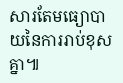សារតែមធ្យោបាយនៃការរាប់ខុសគ្នា៕